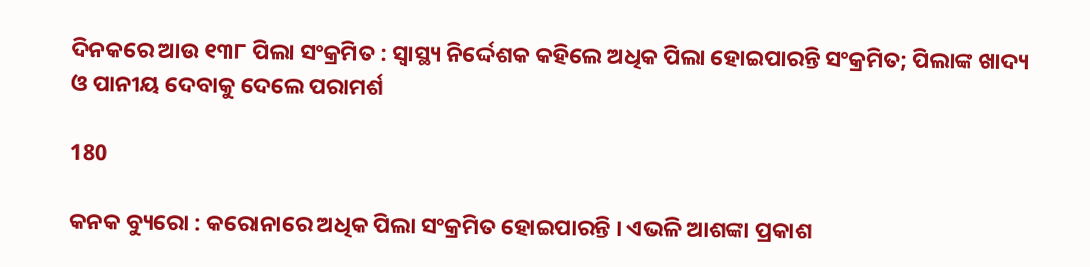ଦିନକରେ ଆଉ ୧୩୮ ପିଲା ସଂକ୍ରମିତ : ସ୍ୱାସ୍ଥ୍ୟ ନିର୍ଦ୍ଦେଶକ କହିଲେ ଅଧିକ ପିଲା ହୋଇପାରନ୍ତି ସଂକ୍ରମିତ; ପିଲାଙ୍କ ଖାଦ୍ୟ ଓ ପାନୀୟ ଦେବାକୁ ଦେଲେ ପରାମର୍ଶ

180

କନକ ବ୍ୟୁରୋ : କରୋନାରେ ଅଧିକ ପିଲା ସଂକ୍ରମିତ ହୋଇପାରନ୍ତି । ଏଭଳି ଆଶଙ୍କା ପ୍ରକାଶ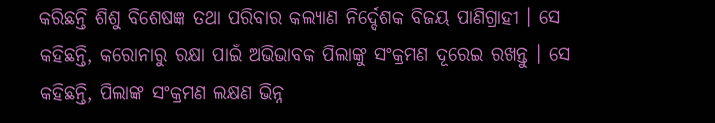କରିଛନ୍ତି ଶିଶୁ ବିଶେଷଜ୍ଞ ତଥା ପରିବାର କଲ୍ୟାଣ ନିର୍ଦ୍ଦେଶକ ବିଜୟ ପାଣିଗ୍ରାହୀ । ସେ କହିଛନ୍ତି, କରୋନାରୁ ରକ୍ଷା ପାଇଁ ଅଭିଭାବକ ପିଲାଙ୍କୁ ସଂକ୍ରମଣ ଦୂରେଇ ରଖନ୍ତୁ । ସେ କହିଛନ୍ତି, ପିଲାଙ୍କ ସଂକ୍ରମଣ ଲକ୍ଷଣ ଭିନ୍ନ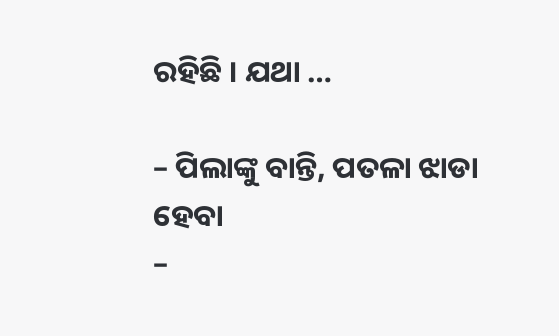ରହିଛି । ଯଥା …

– ପିଲାଙ୍କୁ ବାନ୍ତି, ପତଳା ଝାଡା ହେବା
–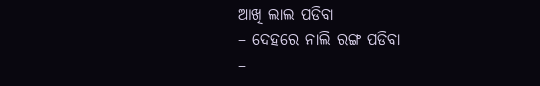ଆଖି ଲାଲ ପଡିବା
– ଦେହରେ ନାଲି ରଙ୍ଗ ପଡିବା
–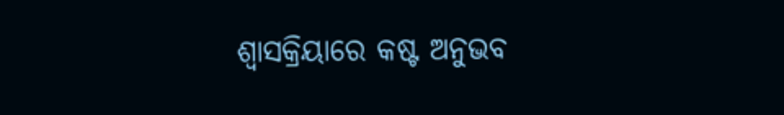ଶ୍ୱାସକ୍ରିୟାରେ କଷ୍ଟ ଅନୁଭବ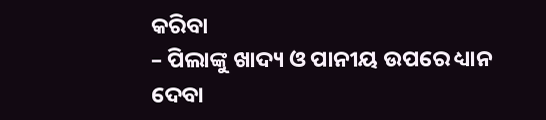କରିବା
– ପିଲାଙ୍କୁ ଖାଦ୍ୟ ଓ ପାନୀୟ ଉପରେ ଧ୍ୟାନ ଦେବା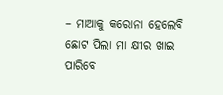– ମାଆକୁ କରୋନା ହେଲେବି ଛୋଟ ପିଲା ମା କ୍ଷୀର ଖାଇ ପାରିବେ